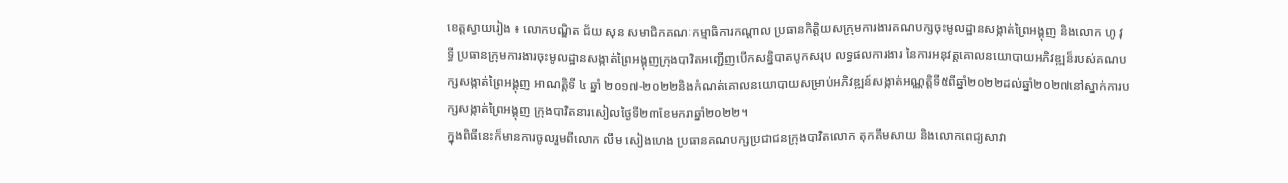ខេត្តស្វាយរៀង ៖ លោកបណ្ឌិត ជ័យ សុន សមាជិកគណៈកម្មាធិការកណ្តាល ប្រធានកិត្តិយសក្រុមការងារគណបក្សចុះមូលដ្ឋានសង្កាត់ព្រៃអង្គុញ និងលោក ហូ វុទ្ធី ប្រធានក្រុមការងារចុះមូលដ្ឋានសង្កាត់ព្រៃអង្គុញក្រុងបាវិតអញ្ជើញបើកសន្និបាតបូកសរុប លទ្ធផលការងារ នៃការអនុវត្តគោលនយោបាយអភិវឌ្ឍន៏របស់គណបក្សសង្កាត់ព្រៃអង្គុញ អាណត្តិទី ៤ ឆ្នាំ ២០១៧-២០២២និងកំណត់គោលនយោបាយសម្រាប់អភិវឌ្ឍន៍សង្កាត់អណ្ណត្តិទី៥ពីឆ្នាំ២០២២ដល់ឆ្នាំ២០២៧នៅស្នាក់ការបក្សសង្កាត់ព្រៃអង្គុញ ក្រុងបាវិតនារសៀលថ្ងៃទី២៣ខែមករាឆ្នាំ២០២២។
ក្នុងពិធីនេះក៏មានការចូលរួមពីលោក លឹម សៀងហេង ប្រធានគណបក្សប្រជាជនក្រុងបាវិតលោក តុកគឹមសាយ និងលោកពេជ្យសាវា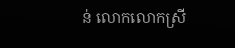ន់ លោកលោកស្រី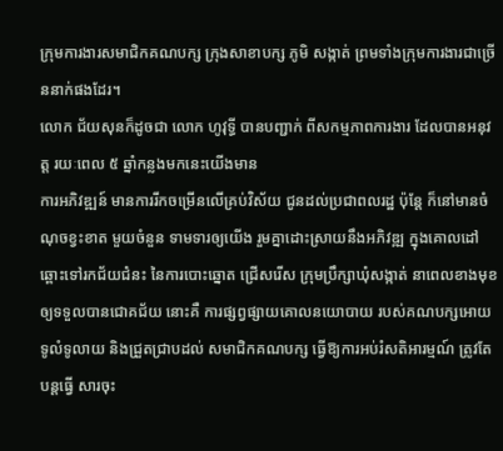ក្រុមការងារសមាជិកគណបក្ស ក្រុងសាខាបក្ស ភូមិ សង្កាត់ ព្រមទាំងក្រុមការងារជាច្រើននាក់ផងដែរ។
លោក ជ័យសុនក៏ដូចជា លោក ហូវុទ្ធី បានបញ្ជាក់ ពីសកម្មភាពការងារ ដែលបានអនុវត្ត រយៈពេល ៥ ឆ្នាំកន្លងមកនេះយើងមាន
ការអភិវឌ្ឍន៍ មានការរីកចម្រើនលើគ្រប់វិស័យ ជូនដល់ប្រជាពលរដ្ឋ ប៉ុន្តែ ក៏នៅមានចំណុចខ្វះខាត មួយចំនួន ទាមទារឲ្យយើង រួមគ្នាដោះស្រាយនឹងអភិវឌ្ឍ ក្នុងគោលដៅ ឆ្ពោះទៅរកជ័យជំនះ នៃការបោះឆ្នោត ជ្រើសរើស ក្រុមប្រឹក្សាឃុំសង្កាត់ នាពេលខាងមុខ ឲ្យទទួលបានជោគជ័យ នោះគឺ ការផ្សព្វផ្សាយគោលនយោបាយ របស់គណបក្សអោយ ទូលំទូលាយ និងជ្រួតជ្រាបដល់ សមាជិកគណបក្ស ធ្វើឱ្យការអប់រំសតិអារម្មណ៍ ត្រូវតែបន្តធ្វើ សារចុះ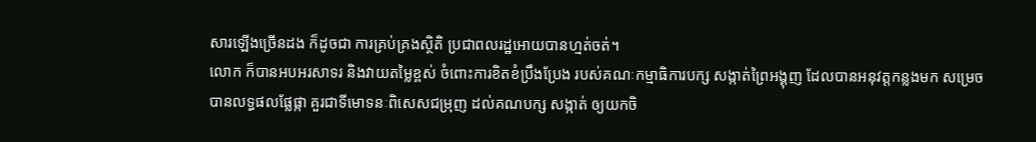សារឡើងច្រើនដង ក៏ដូចជា ការគ្រប់គ្រងស្ថិតិ ប្រជាពលរដ្ឋអោយបានហ្មត់ចត់។
លោក ក៏បានអបអរសាទរ និងវាយតម្លៃខ្ពស់ ចំពោះការខិតខំប្រឹងប្រែង របស់គណៈកម្មាធិការបក្ស សង្កាត់ព្រៃអង្គុញ ដែលបានអនុវត្តកន្លងមក សម្រេចបានលទ្ធផលផ្លែផ្កា គួរជាទីមោទនៈពិសេសជម្រុញ ដល់គណបក្ស សង្កាត់ ឲ្យយកចិ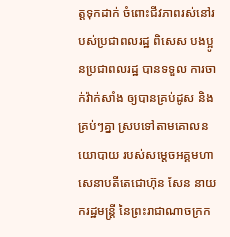ត្តទុកដាក់ ចំពោះជីវភាពរស់នៅរបស់ប្រជាពលរដ្ឋ ពិសេស បងប្អូនប្រជាពលរដ្ឋ បានទទួល ការចាក់វ៉ាក់សាំង ឲ្យបានគ្រប់ដូស និងគ្រប់ៗគ្នា ស្របទៅតាមគោលនយោបាយ របស់សម្ដេចអគ្គមហាសេនាបតីតេជោហ៊ុន សែន នាយករដ្ឋមន្ត្រី នៃព្រះរាជាណាចក្រក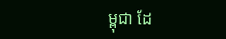ម្ពុជា ដែ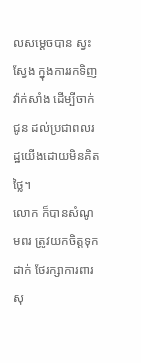លសម្ដេចបាន ស្វះស្វែង ក្នុងការរកទិញវ៉ាក់សាំង ដើម្បីចាក់ជូន ដល់ប្រជាពលរដ្ឋយើងដោយមិនគិតថ្លៃ។
លោក ក៏បានសំណូមពរ ត្រូវយកចិត្តទុកដាក់ ថែរក្សាការពារ សុ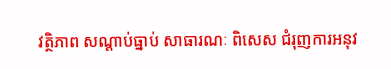វត្ថិភាព សណ្ដាប់ធ្នាប់ សាធារណៈ ពិសេស ជំរុញការអនុវ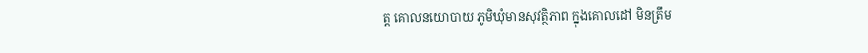ត្ត គោលនយោបាយ ភូមិឃុំមានសុវត្ថិភាព ក្នុងគោលដៅ មិនត្រឹម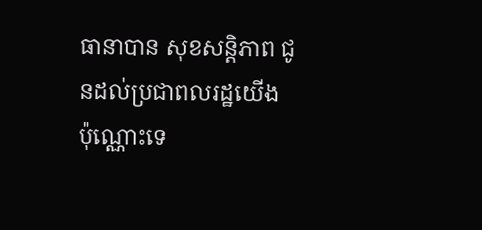ធានាបាន សុខសន្តិភាព ជូនដល់ប្រជាពលរដ្ឋយើង ប៉ុណ្ណោះទេ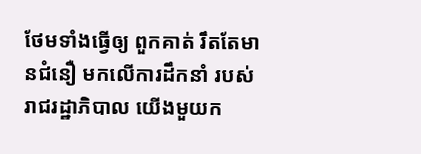ថែមទាំងធ្វើឲ្យ ពួកគាត់ រឹតតែមានជំនឿ មកលើការដឹកនាំ របស់រាជរដ្ឋាភិបាល យើងមួយក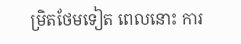ម្រិតថែមទៀត ពេលនោះ ការ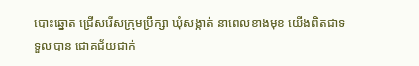បោះឆ្នោត ជ្រើសរើសក្រុមប្រឹក្សា ឃុំសង្កាត់ នាពេលខាងមុខ យើងពិតជាទទួលបាន ជោគជ័យជាក់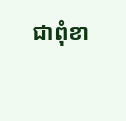ជាពុំខា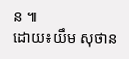ន ៕
ដោយ៖យឹម សុថាន